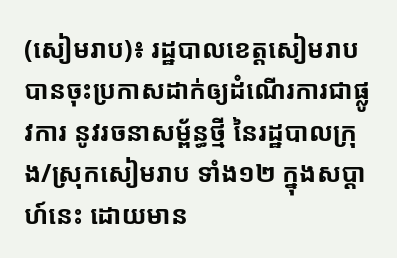(សៀមរាប)៖ រដ្ឋបាលខេត្តសៀមរាប បានចុះប្រកាសដាក់ឲ្យដំណើរការជាផ្លូវការ នូវរចនាសម្ព័ន្ធថ្មី នៃរដ្ឋបាលក្រុង/ស្រុកសៀមរាប ទាំង១២ ក្នុងសប្ដាហ៍នេះ ដោយមាន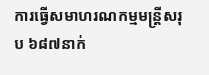ការធ្វើសមាហរណកម្មមន្ត្រីសរុប ៦៨៧នាក់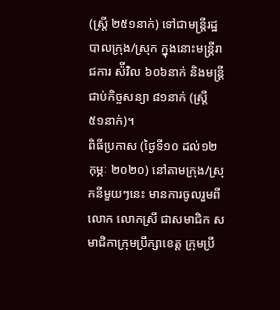(ស្រ្តី ២៥១នាក់) ទៅជាមន្ត្រីរដ្ឋបាលក្រុង/ស្រុក ក្នុងនោះមន្ត្រីរាជការ ស៉ីវិល ៦០៦នាក់ និងមន្ត្រីជាប់កិច្ចសន្យា ៨១នាក់ (ស្រ្តី ៥១នាក់)។
ពិធីប្រកាស (ថ្ងៃទី១០ ដល់១២ កុម្ភៈ ២០២០) នៅតាមក្រុង/ស្រុកនីមួយៗនេះ មានការចូលរួមពីលោក លោកស្រី ជាសមាជិក សមាជិកាក្រុមប្រឹក្សាខេត្ត ក្រុមប្រឹ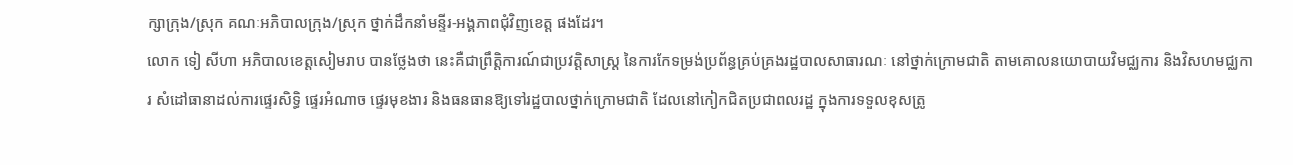ក្សាក្រុង/ស្រុក គណៈអភិបាលក្រុង/ស្រុក ថ្នាក់ដឹកនាំមន្ទីរ-អង្គភាពជុំវិញខេត្ត ផងដែរ។
លោក ទៀ សីហា អភិបាលខេត្តសៀមរាប បានថ្លែងថា នេះគឺជាព្រឹត្តិការណ៍ជាប្រវត្តិសាស្ត្រ នៃការកែទម្រង់ប្រព័ន្ធគ្រប់គ្រងរដ្ឋបាលសាធារណៈ នៅថ្នាក់ក្រោមជាតិ តាមគោលនយោបាយវិមជ្ឈការ និងវិសហមជ្ឈការ សំដៅធានាដល់ការផ្ទេរសិទ្ធិ ផ្ទេរអំណាច ផ្ទេរមុខងារ និងធនធានឱ្យទៅរដ្ឋបាលថ្នាក់ក្រោមជាតិ ដែលនៅកៀកជិតប្រជាពលរដ្ឋ ក្នុងការទទួលខុសត្រូ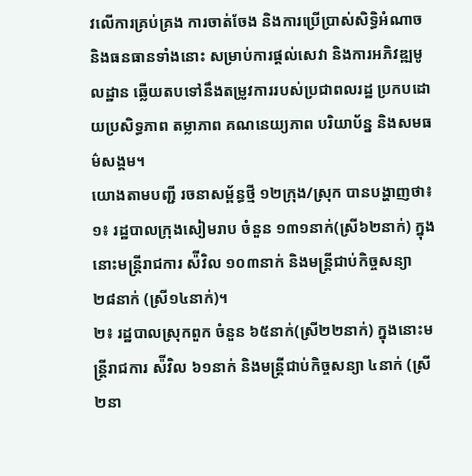វលើការគ្រប់គ្រង ការចាត់ចែង និងការប្រើប្រាស់សិទ្ធិអំណាច និងធនធានទាំងនោះ សម្រាប់ការផ្តល់សេវា និងការអភិវឌ្ឍមូលដ្ឋាន ឆ្លើយតបទៅនឹងតម្រូវការរបស់ប្រជាពលរដ្ឋ ប្រកបដោយប្រសិទ្ធភាព តម្លាភាព គណនេយ្យភាព បរិយាប័ន្ន និងសមធម៌សង្គម។
យោងតាមបញ្ជី រចនាសម្ព័ន្ធថ្មី ១២ក្រុង/ស្រុក បានបង្ហាញថា៖
១៖ រដ្ឋបាលក្រុងសៀមរាប ចំនួន ១៣១នាក់(ស្រី៦២នាក់) ក្នុងនោះមន្ត្រីរាជការ ស៉ីវិល ១០៣នាក់ និងមន្ត្រីជាប់កិច្ចសន្យា ២៨នាក់ (ស្រី១៤នាក់)។
២៖ រដ្ឋបាលស្រុកពួក ចំនួន ៦៥នាក់(ស្រី២២នាក់) ក្នុងនោះមន្ត្រីរាជការ ស៉ីវិល ៦១នាក់ និងមន្ត្រីជាប់កិច្ចសន្យា ៤នាក់ (ស្រី២នា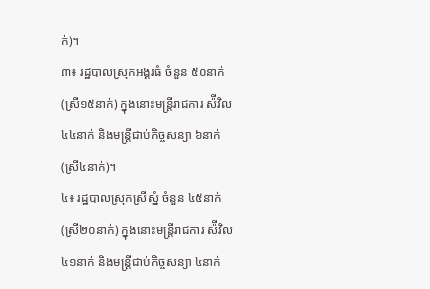ក់)។
៣៖ រដ្ឋបាលស្រុកអង្គរធំ ចំនួន ៥០នាក់(ស្រី១៥នាក់) ក្នុងនោះមន្ត្រីរាជការ ស៉ីវិល ៤៤នាក់ និងមន្ត្រីជាប់កិច្ចសន្យា ៦នាក់(ស្រី៤នាក់)។
៤៖ រដ្ឋបាលស្រុកស្រីស្នំ ចំនួន ៤៥នាក់(ស្រី២០នាក់) ក្នុងនោះមន្ត្រីរាជការ ស៉ីវិល ៤១នាក់ និងមន្ត្រីជាប់កិច្ចសន្យា ៤នាក់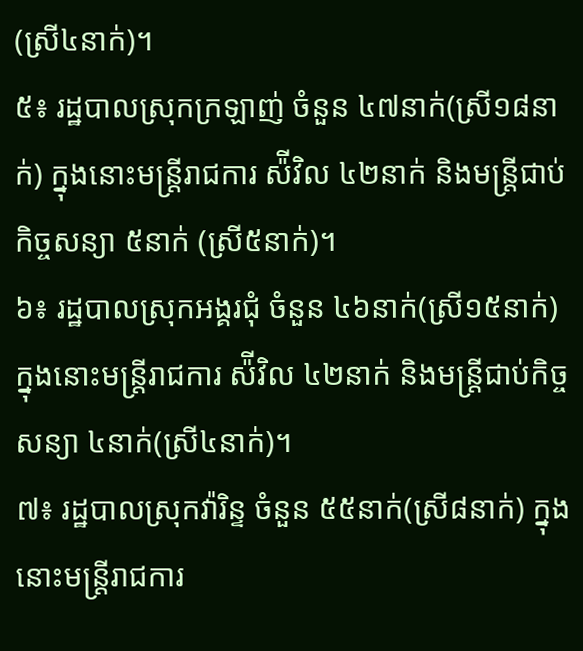(ស្រី៤នាក់)។
៥៖ រដ្ឋបាលស្រុកក្រឡាញ់ ចំនួន ៤៧នាក់(ស្រី១៨នាក់) ក្នុងនោះមន្ត្រីរាជការ ស៉ីវិល ៤២នាក់ និងមន្ត្រីជាប់កិច្ចសន្យា ៥នាក់ (ស្រី៥នាក់)។
៦៖ រដ្ឋបាលស្រុកអង្គរជុំ ចំនួន ៤៦នាក់(ស្រី១៥នាក់) ក្នុងនោះមន្ត្រីរាជការ ស៉ីវិល ៤២នាក់ និងមន្ត្រីជាប់កិច្ចសន្យា ៤នាក់(ស្រី៤នាក់)។
៧៖ រដ្ឋបាលស្រុកវ៉ារិន្ទ ចំនួន ៥៥នាក់(ស្រី៨នាក់) ក្នុងនោះមន្ត្រីរាជការ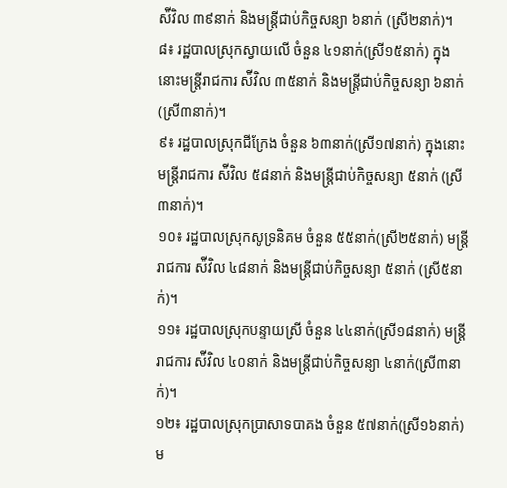ស៉ីវិល ៣៩នាក់ និងមន្ត្រីជាប់កិច្ចសន្យា ៦នាក់ (ស្រី២នាក់)។
៨៖ រដ្ឋបាលស្រុកស្វាយលើ ចំនួន ៤១នាក់(ស្រី១៥នាក់) ក្នុងនោះមន្ត្រីរាជការ ស៉ីវិល ៣៥នាក់ និងមន្ត្រីជាប់កិច្ចសន្យា ៦នាក់ (ស្រី៣នាក់)។
៩៖ រដ្ឋបាលស្រុកជីក្រែង ចំនួន ៦៣នាក់(ស្រី១៧នាក់) ក្នុងនោះមន្ត្រីរាជការ ស៉ីវិល ៥៨នាក់ និងមន្ត្រីជាប់កិច្ចសន្យា ៥នាក់ (ស្រី៣នាក់)។
១០៖ រដ្ឋបាលស្រុកសូទ្រនិគម ចំនួន ៥៥នាក់(ស្រី២៥នាក់) មន្ត្រីរាជការ ស៉ីវិល ៤៨នាក់ និងមន្ត្រីជាប់កិច្ចសន្យា ៥នាក់ (ស្រី៥នាក់)។
១១៖ រដ្ឋបាលស្រុកបន្ទាយស្រី ចំនួន ៤៤នាក់(ស្រី១៨នាក់) មន្ត្រីរាជការ ស៉ីវិល ៤០នាក់ និងមន្ត្រីជាប់កិច្ចសន្យា ៤នាក់(ស្រី៣នាក់)។
១២៖ រដ្ឋបាលស្រុកប្រាសាទបាគង ចំនួន ៥៧នាក់(ស្រី១៦នាក់) ម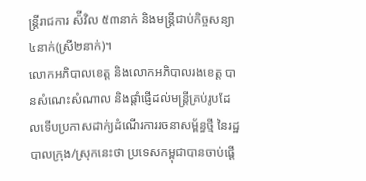ន្ត្រីរាជការ ស៉ីវិល ៥៣នាក់ និងមន្ត្រីជាប់កិច្ចសន្យា ៤នាក់(ស្រី២នាក់)។
លោកអភិបាលខេត្ត និងលោកអភិបាលរងខេត្ត បានសំណេះសំណាល និងផ្តាំផ្ញើដល់មន្ត្រីគ្រប់រូបដែលទើបប្រកាសដាក់្យដំណើរការរចនាសម្ព័ន្ធថ្មី នៃរដ្ឋបាលក្រុង/ស្រុកនេះថា ប្រទេសកម្ពុជាបានចាប់ផ្តើ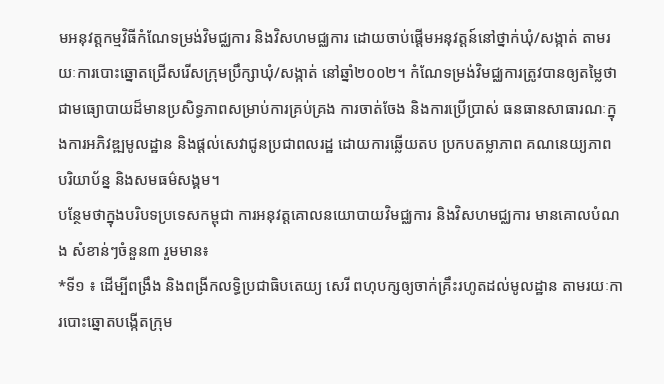មអនុវត្តកម្មវិធីកំណែទម្រង់វិមជ្ឈការ និងវិសហមជ្ឈការ ដោយចាប់ផ្តើមអនុវត្តន៍នៅថ្នាក់ឃុំ/សង្កាត់ តាមរយៈការបោះឆ្នោតជ្រើសរើសក្រុមប្រឹក្សាឃុំ/សង្កាត់ នៅឆ្នាំ២០០២។ កំណែទម្រង់វិមជ្ឈការត្រូវបានឲ្យតម្លៃថា ជាមធ្យោបាយដ៏មានប្រសិទ្ធភាពសម្រាប់ការគ្រប់គ្រង ការចាត់ចែង និងការប្រើប្រាស់ ធនធានសាធារណៈក្នុងការអភិវឌ្ឍមូលដ្ឋាន និងផ្តល់សេវាជូនប្រជាពលរដ្ឋ ដោយការឆ្លើយតប ប្រកបតម្លាភាព គណនេយ្យភាព បរិយាប័ន្ន និងសមធម៌សង្គម។
បន្ថែមថាក្នុងបរិបទប្រទេសកម្ពុជា ការអនុវត្តគោលនយោបាយវិមជ្ឈការ និងវិសហមជ្ឈការ មានគោលបំណង សំខាន់ៗចំនួន៣ រួមមាន៖
*ទី១ ៖ ដើម្បីពង្រឹង និងពង្រីកលទ្ធិប្រជាធិបតេយ្យ សេរី ពហុបក្សឲ្យចាក់គ្រឹះរហូតដល់មូលដ្ឋាន តាមរយៈការបោះឆ្នោតបង្កើតក្រុម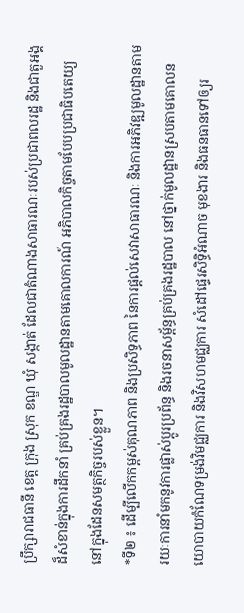ប្រឹក្សារាជធានី ខេត្ត ក្រុង ស្រុក ខណ្ឌ ឃុំ សង្កាត់ ដែលជាតំណាងសាធារណៈរបស់ប្រជាពលរដ្ឋ និងជាតួអង្គដ៏សំខាន់ក្នុងការដឹកនាំ គ្រប់គ្រងរដ្ឋបាលមូលដ្ឋានតាមគោលការណ៍ អភិបាលកិច្ចតាមបែបប្រជាធិបតេយ្យនៅក្នុងដែនសមត្ថកិច្ចរបស់ខ្លួន។
*ទី២ ៖ ដើម្បីលើកកម្ពស់គុណភាព និងប្រសិទ្ធភាព នៃការផ្តល់សេវាសាធារណៈ និងការអភិវឌ្ឍមូលដ្ឋានតាមរយៈការនាំមកនូវការផ្លាស់ប្តូរប្រព័ន្ធ និងរចនាសម្ព័ន្ធគ្រប់គ្រងរដ្ឋបាល នៅថ្នាក់មូលដ្ឋានស្របតាមគោលនយោបាយកំណែទម្រង់វិមជ្ឈការ និងវិសហមជ្ឈការ សំដៅផ្ទេរសិទ្ធិអំណាច មុខងារ និងធនធានទៅឲ្យរ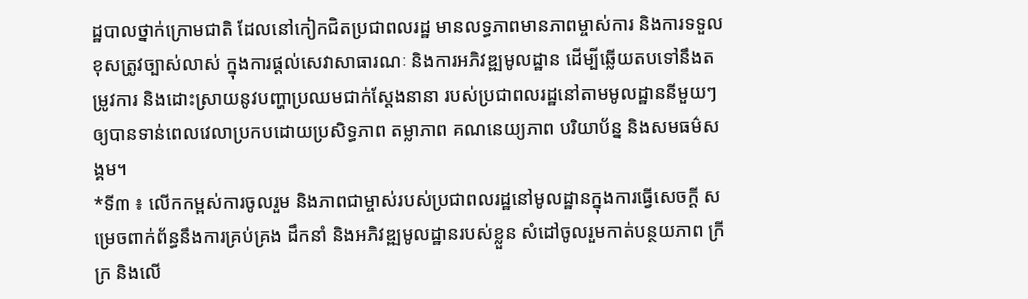ដ្ឋបាលថ្នាក់ក្រោមជាតិ ដែលនៅកៀកជិតប្រជាពលរដ្ឋ មានលទ្ធភាពមានភាពម្ចាស់ការ និងការទទួលខុសត្រូវច្បាស់លាស់ ក្នុងការផ្តល់សេវាសាធារណៈ និងការអភិវឌ្ឍមូលដ្ឋាន ដើម្បីឆ្លើយតបទៅនឹងតម្រូវការ និងដោះស្រាយនូវបញ្ហាប្រឈមជាក់ស្តែងនានា របស់ប្រជាពលរដ្ឋនៅតាមមូលដ្ឋាននីមួយៗ ឲ្យបានទាន់ពេលវេលាប្រកបដោយប្រសិទ្ធភាព តម្លាភាព គណនេយ្យភាព បរិយាប័ន្ន និងសមធម៌សង្គម។
*ទី៣ ៖ លើកកម្ពស់ការចូលរួម និងភាពជាម្ចាស់របស់ប្រជាពលរដ្ឋនៅមូលដ្ឋានក្នុងការធ្វើសេចក្តី សម្រេចពាក់ព័ន្ធនឹងការគ្រប់គ្រង ដឹកនាំ និងអភិវឌ្ឍមូលដ្ឋានរបស់ខ្លួន សំដៅចូលរួមកាត់បន្ថយភាព ក្រីក្រ និងលើ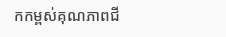កកម្ពស់គុណភាពជី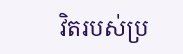វិតរបស់ប្រ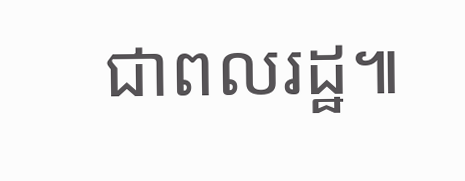ជាពលរដ្ឋ៕